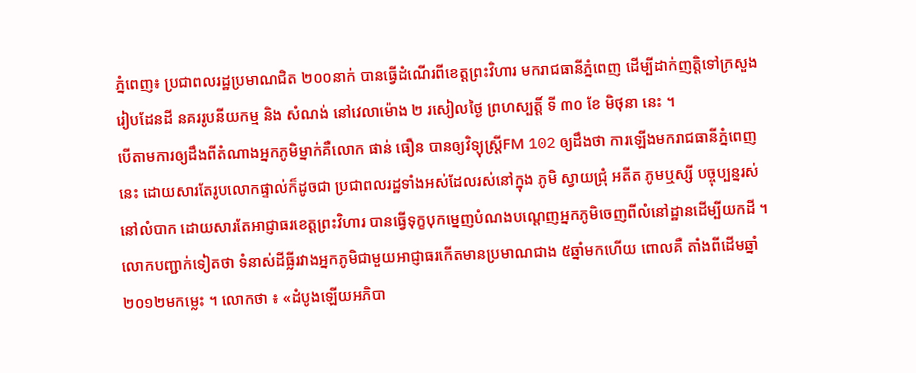ភ្នំពេញ៖ ប្រជាពលរដ្ឋប្រមាណជិត ២០០នាក់ បានធ្វើដំណើរពីខេត្ដព្រះវិហារ មករាជធានីភ្នំពេញ ដើម្បីដាក់ញត្ដិទៅក្រសួងរៀបដែនដី នគររូបនីយកម្ម និង សំណង់ នៅវេលាម៉ោង ២ រសៀលថ្ងៃ ព្រហស្បត្ដិ៍ ទី ៣០ ខែ មិថុនា នេះ ។
បើតាមការឲ្យដឹងពីតំណាងអ្នកភូមិម្នាក់គឺលោក ផាន់ ធឿន បានឲ្យវិទ្យុស្ដ្រីFM 102 ឲ្យដឹងថា ការឡើងមករាជធានីភ្នំពេញនេះ ដោយសារតែរូបលោកផ្ទាល់ក៏ដូចជា ប្រជាពលរដ្ឋទាំងអស់ដែលរស់នៅក្នុង ភូមិ ស្វាយជ្រុំ អតីត ភូមឬស្សី បច្ចុប្បន្នរស់នៅលំបាក ដោយសារតែអាជ្ញាធរខេត្ដព្រះវិហារ បានធ្វើទុក្ខបុកម្នេញបំណងបណ្ដេញអ្នកភូមិចេញពីលំនៅដ្ឋានដើម្បីយកដី ។
លោកបញ្ជាក់ទៀតថា ទំនាស់ដីធ្លីរវាងអ្នកភូមិជាមួយអាជ្ញាធរកើតមានប្រមាណជាង ៥ឆ្នាំមកហើយ ពោលគឺ តាំងពីដើមឆ្នាំ២០១២មកម្លេះ ។ លោកថា ៖ «ដំបូងឡើយអភិបា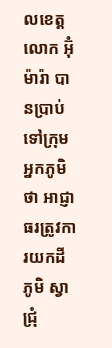លខេត្ដលោក អ៊ុំ ម៉ារ៉ា បានប្រាប់ទៅក្រុមអ្នកភូមិថា អាជ្ញាធរត្រូវការយកដីភូមិ ស្វាជ្រុំ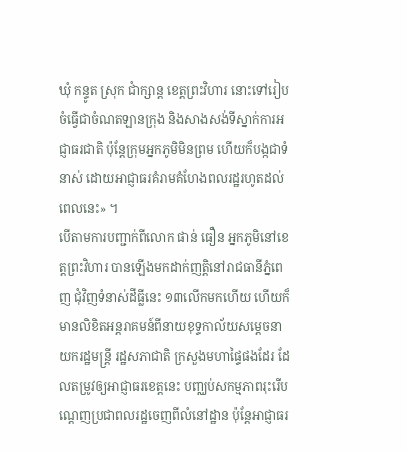ឃុំ កន្ទូត ស្រុក ជាំក្សាន្ដ ខេត្ដព្រះវិហារ នោះទៅរៀបចំធ្វើជាចំណតឡានក្រុង និងសាងសង់ទីស្នាក់ការអជ្ញាធរជាតិ ប៉ុន្ដែក្រុមអ្នកភូមិមិនព្រម ហើយក៏បង្កជាទំនាស់ ដោយអាជ្ញាធរគំរាមគំហែងពលរដ្ឋរហូតដល់ពេលនេះ» ។
បើតាមការបញ្ជាក់ពីលោក ផាន់ ធឿន អ្នកភូមិនៅខេត្ដព្រះវិហារ បានឡើងមកដាក់ញត្ដិនៅរាជធានីភ្នំពេញ ជុំវិញទំនាស់ដីធ្លីនេះ ១៣លើកមកហើយ ហើយក៏មានលិខិតអន្ដរាគមន៍ពីនាយខុទ្ទកាល័យសម្ដេចនាយករដ្ឋមន្ដ្រី រដ្ឋសភាជាតិ ក្រសួងមហាផ្ទៃផងដែរ ដែលតម្រូវឲ្យអាជ្ញាធរខេត្ដនេះ បញ្ឈប់សកម្មភាពរុះរើបណ្ដេញប្រជាពលរដ្ឋចេញពីលំនៅដ្ឋាន ប៉ុន្ដែអាជ្ញាធរ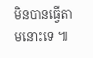មិនបានធ្វើតាមនោះទេ ៕